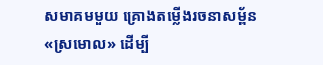សមាគមមួយ គ្រោងតម្លើងរចនាសម្ព័ន«ស្រមោល» ដើម្បី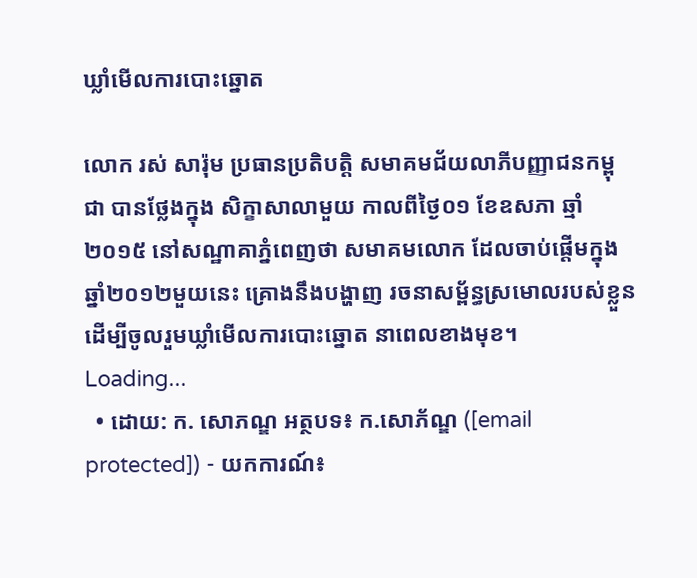ឃ្លាំមើលការបោះឆ្នោត

លោក រស់ សារ៉ុម ប្រធានប្រតិបត្តិ សមាគមជ័យលាភីបញ្ញាជនកម្ពុជា បានថ្លែងក្នុង សិក្ខាសាលាមួយ កាលពីថ្ងៃ០១ ខែឧសភា ឆ្មាំ២០១៥ នៅសណ្ឋាគាភ្នំពេញថា សមាគមលោក ដែលចាប់ផ្តើមក្នុងឆ្នាំ២០១២មួយនេះ គ្រោងនឹងបង្ហាញ រចនាសម្ព័ន្ធស្រមោលរបស់ខ្លួន ដើម្បីចូលរួមឃ្លាំមើលការបោះឆ្នោត នាពេលខាងមុខ។
Loading...
  • ដោយ: ក. សោភណ្ឌ អត្ថបទ៖ ក.សោភ័ណ្ឌ ([email protected]) - យកការណ៍៖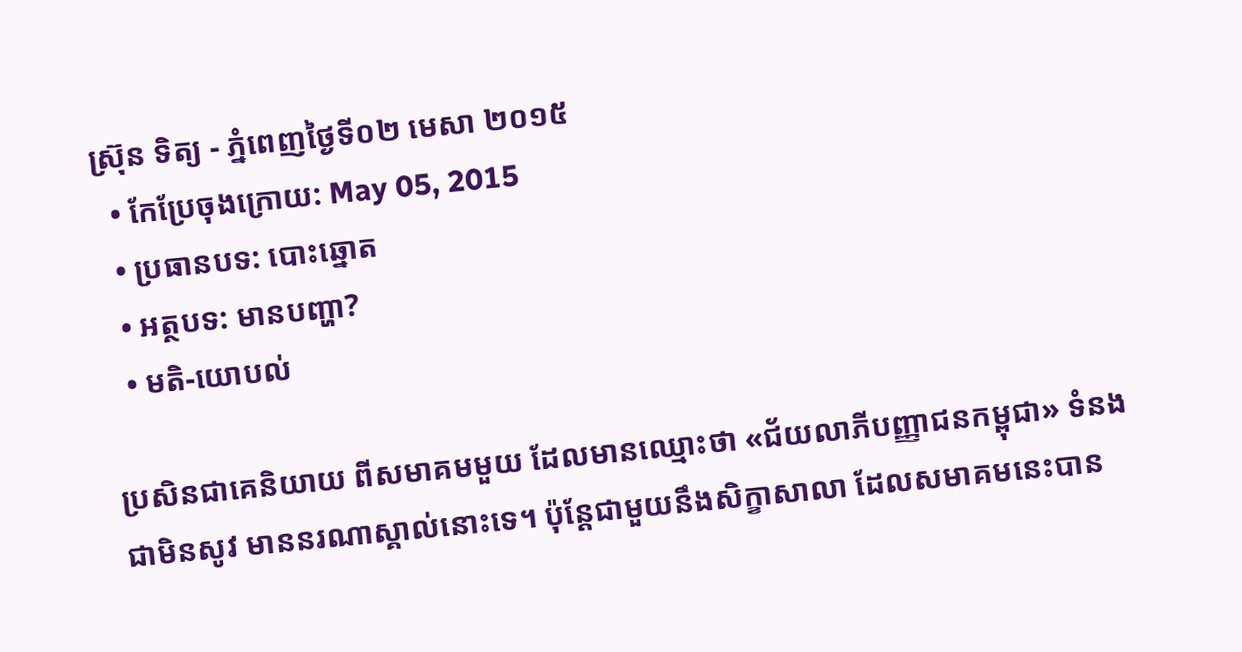ស្រ៊ុន ទិត្យ - ភ្នំពេញថ្ងៃទី០២ មេសា ២០១៥
  • កែប្រែចុងក្រោយ: May 05, 2015
  • ប្រធានបទ: បោះឆ្នោត
  • អត្ថបទ: មានបញ្ហា?
  • មតិ-យោបល់

ប្រសិនជាគេនិយាយ ពីសមាគមមួយ ដែលមានឈ្មោះថា «ជ័យលាភីបញ្ញាជនកម្ពុជា» ទំនងជាមិនសូវ មាននរណាស្គាល់នោះទេ។ ប៉ុន្តែជាមួយនឹងសិក្ខាសាលា ដែលសមាគមនេះបាន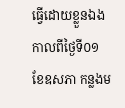ធ្វើដោយខ្លួនឯង កាលពីថ្ងៃទី០១ ខែឧសភា កន្លងម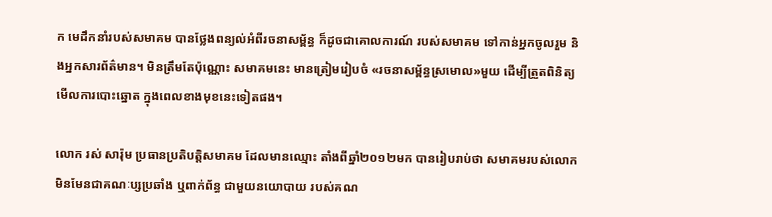ក មេដឹកនាំរបស់សមាគម បានថ្លែងពន្យល់អំពីរចនាសម្ព័ន្ធ ក៏ដូចជាគោលការណ៍ របស់សមាគម ទៅកាន់អ្នកចូលរួម និងអ្នកសារព័ត៌មាន។ មិនត្រឹមតែប៉ុណ្ណោះ សមាគមនេះ មានត្រៀមរៀបចំ «រចនាសម្ព័ន្ធស្រមោល»មួយ ដើម្បីត្រួតពិនិត្យមើលការបោះឆ្នោត ក្នុងពេលខាងមុខនេះទៀតផង។

លោក រស់ សារ៉ុម ប្រធានប្រតិបត្តិសមាគម ដែលមានឈ្មោះ តាំងពីឆ្នាំ២០១២មក បានរៀបរាប់ថា សមាគមរបស់លោក មិនមែនជាគណៈប្សប្រឆាំង ឬពាក់ព័ន្ធ ជាមួយនយោបាយ របស់គណ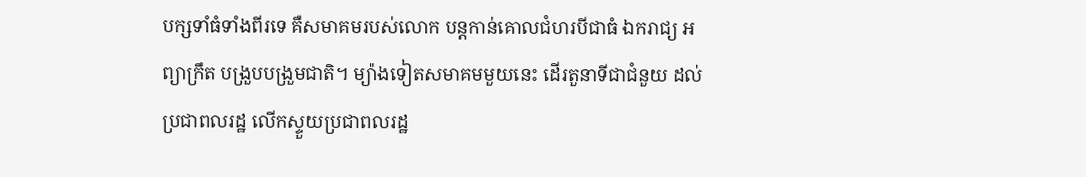បក្សទាំធំទាំងពីរទេ គឺសមាគមរបស់លោក បន្តកាន់គោលជំហរបីជាធំ ឯករាជ្យ អព្យាក្រឹត បង្រួបបង្រួមជាតិ។ ម្យ៉ាងទៀតសមាគមមួយនេះ ដើរតួនាទីជាជំនួយ ដល់ប្រជាពលរដ្ឋ លើកស្ទួយប្រជាពលរដ្ឋ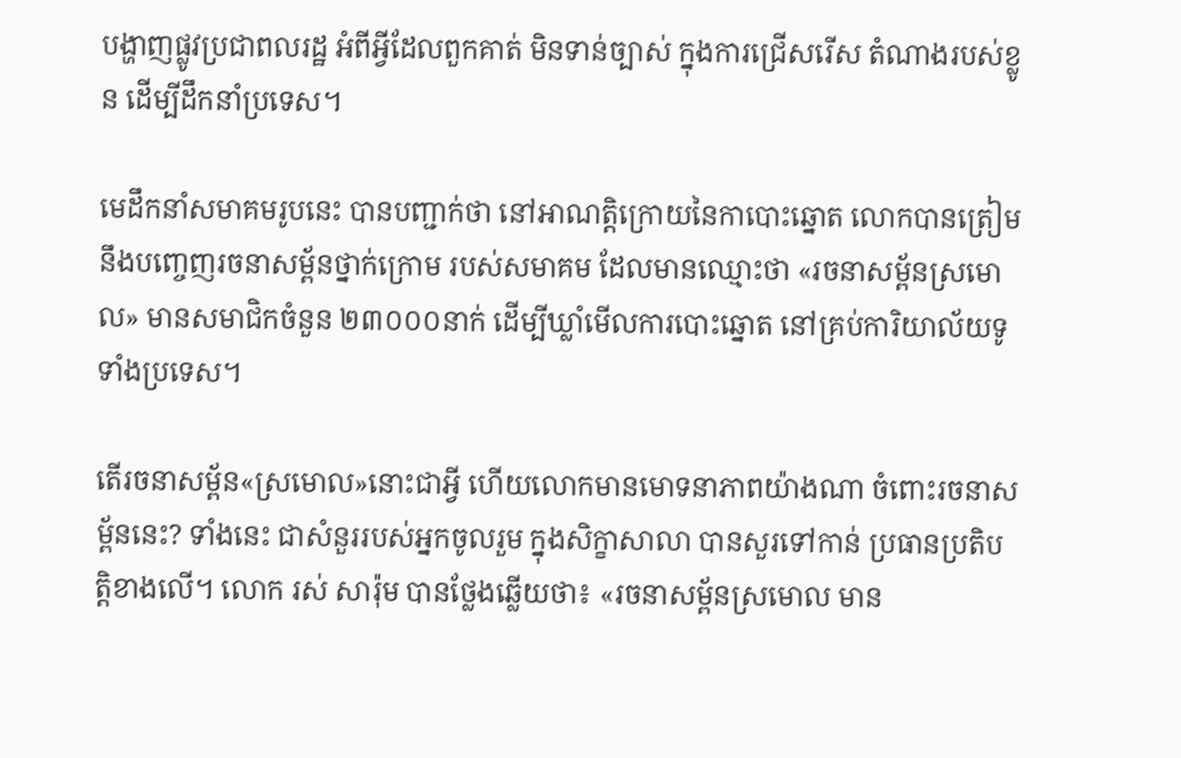បង្ហាញផ្លូវប្រជាពលរដ្ឋ អំពីអ្វីដែលពួកគាត់ មិនទាន់ច្បាស់ ក្នុងការជ្រើសរើស តំណាងរបស់ខ្លូន ដើម្បីដឹកនាំប្រទេស។

មេដឹកនាំសមាគមរូបនេះ បានបញ្ជាក់ថា នៅអាណត្តិក្រោយនៃកាបោះឆ្នោត លោកបានត្រៀម នឹងបញ្ចេញរចនាសម្ព័នថ្នាក់ក្រោម របស់សមាគម ដែលមានឈ្មោះថា «រចនាសម្ព័នស្រមោល» មានសមាជិកចំនួន ២៣០០០នាក់ ដើម្បីឃ្លាំមើលការបោះឆ្នោត នៅគ្រប់ការិយាល័យទូទាំងប្រទេស។

តើរចនាសម្ព័ន«ស្រមោល»នោះជាអ្វី ហើយលោកមានមោទនាភាពយ៉ាងណា ចំពោះរចនាសម្ព័ននេះ? ទាំងនេះ ជាសំនួររបស់អ្នកចូលរួម ក្នុងសិក្ខាសាលា បានសួរទៅកាន់ ប្រធានប្រតិបត្តិខាងលើ។ លោក រស់ សារ៉ុម បានថ្លែងឆ្លើយថា៖ «រចនាសម្ព័នស្រមោល មាន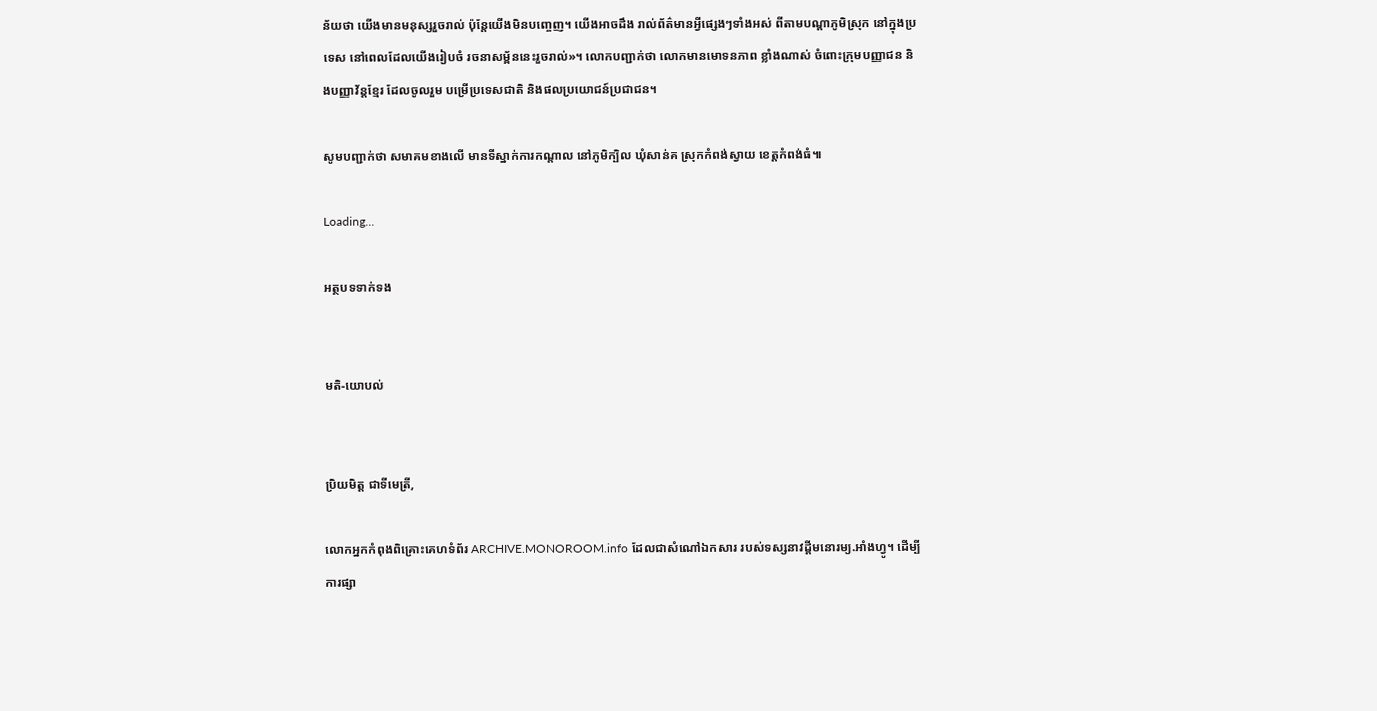ន័យថា យើងមានមនុស្សរួចរាល់ ប៉ុន្តែយើងមិនបញ្ចេញ។ យើងអាចដឹង រាល់ព័ត៌មានអ្វីផ្សេងៗទាំងអស់ ពីតាមបណ្តាភូមិស្រុក នៅក្នុងប្រទេស នៅពេលដែលយើងរៀបចំ រចនាសម្ព័ននេះរួចរាល់»។ លោកបញ្ជាក់ថា លោកមានមោទនភាព ខ្លាំងណាស់ ចំពោះក្រុមបញ្ញាជន និងបញ្ញាវ័ន្តខ្មែរ ដែលចូលរួម បម្រើប្រទេសជាតិ និងផលប្រយោជន៍ប្រជាជន។

សូមបញ្ជាក់ថា សមាគមខាងលើ មានទីស្នាក់ការកណ្តាល នៅភូមិក្បិល ឃុំសាន់គ ស្រុកកំពង់ស្វាយ ខេត្តកំពង់ធំ៕

Loading...

អត្ថបទទាក់ទង


មតិ-យោបល់


ប្រិយមិត្ត ជាទីមេត្រី,

លោកអ្នកកំពុងពិគ្រោះគេហទំព័រ ARCHIVE.MONOROOM.info ដែលជាសំណៅឯកសារ របស់ទស្សនាវដ្ដីមនោរម្យ.អាំងហ្វូ។ ដើម្បីការផ្សា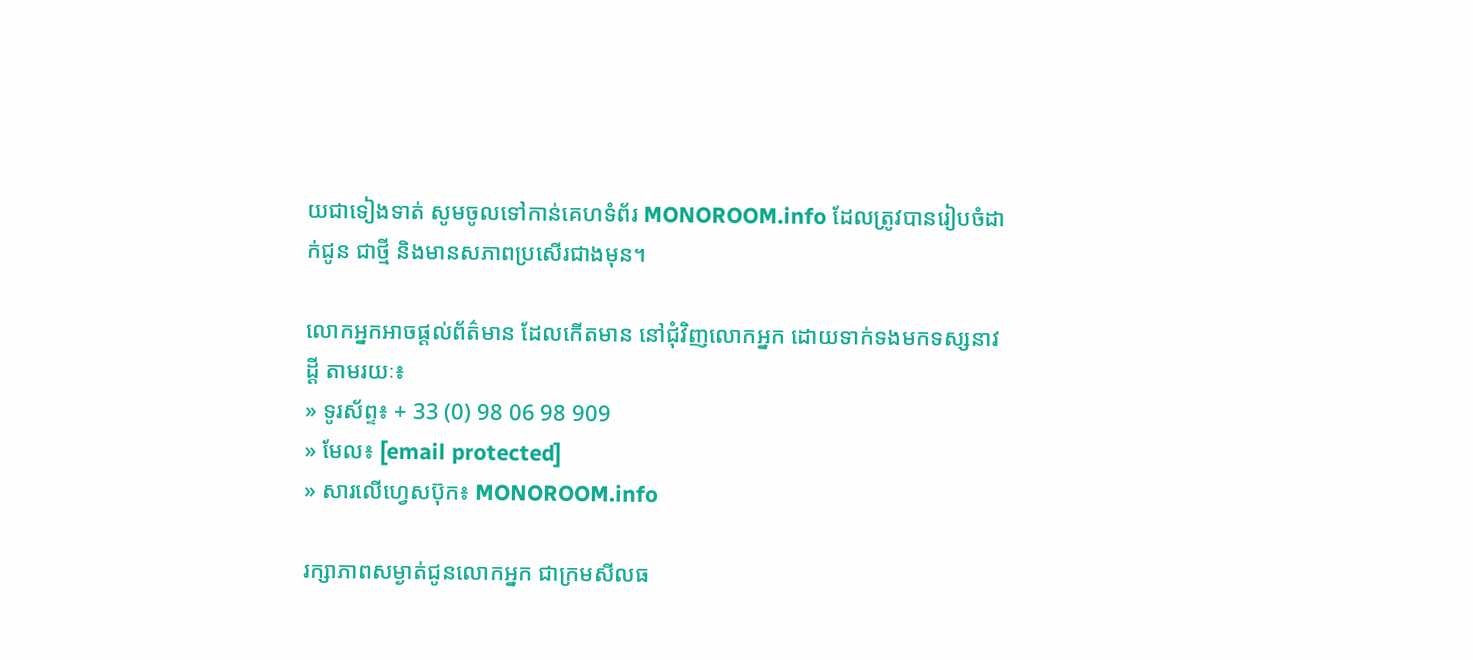យជាទៀងទាត់ សូមចូលទៅកាន់គេហទំព័រ MONOROOM.info ដែលត្រូវបានរៀបចំដាក់ជូន ជាថ្មី និងមានសភាពប្រសើរជាងមុន។

លោកអ្នកអាចផ្ដល់ព័ត៌មាន ដែលកើតមាន នៅជុំវិញលោកអ្នក ដោយទាក់ទងមកទស្សនាវដ្ដី តាមរយៈ៖
» ទូរស័ព្ទ៖ + 33 (0) 98 06 98 909
» មែល៖ [email protected]
» សារលើហ្វេសប៊ុក៖ MONOROOM.info

រក្សាភាពសម្ងាត់ជូនលោកអ្នក ជាក្រមសីលធ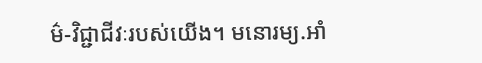ម៌-វិជ្ជាជីវៈរបស់យើង។ មនោរម្យ.អាំ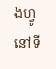ងហ្វូ នៅទី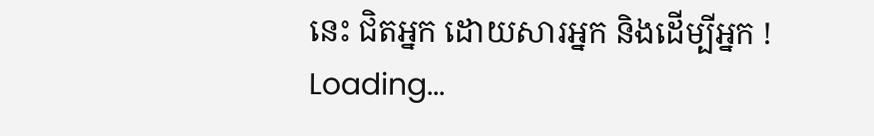នេះ ជិតអ្នក ដោយសារអ្នក និងដើម្បីអ្នក !
Loading...